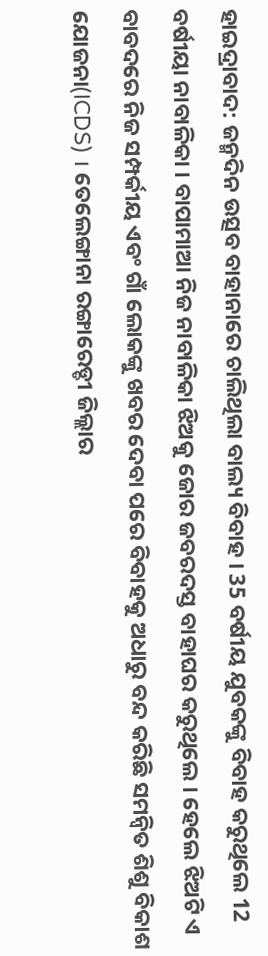ହାଇଦ୍ରାବାଦ: ଜନ୍ମଦିନ ଉତ୍ସବ ବାହାନାରେ ଚାଲିଥିଲା ବାଲ୍ୟ ବିବାହ । 35 ବର୍ଷୀୟ ଯୁବକଙ୍କୁ ବିବାହ କରୁଥିଲେ 12 ବର୍ଷୀୟା ନାବାଳିକା । ବାପାମାଆ ନିଜ ନାବାଳିକା ଝିଅକୁ ଜୋର ଜବରଦସ୍ତ ବାହାଘର କରୁଥିଲେ । ହେଲେ ଝିଅଟି ଏ ବାବଦରେ ନିଜ ସମ୍ପର୍କୀୟ ଏବଂ ଗାଁ ଲୋକଙ୍କୁ ଖବର ଦେବା ପରେ ବିବାହକୁ ଅଧାରୁ ବନ୍ଦ କରିଛି ସମନ୍ବିତ ଶିଶୁ ବିକାଶ ଯୋଜନା(ICDS) । ତେଲେଙ୍ଗାନା ରଙ୍ଗାରେଡ୍ଡୀ ଜିଲ୍ଲାର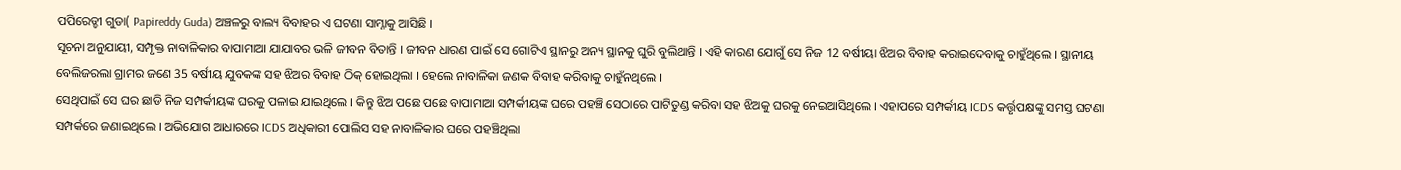ପପିରେଡ୍ଡୀ ଗୁଡା( Papireddy Guda) ଅଞ୍ଚଳରୁ ବାଲ୍ୟ ବିବାହର ଏ ଘଟଣା ସାମ୍ନାକୁ ଆସିଛି ।
ସୂଚନା ଅନୁଯାୟୀ, ସମ୍ପୃକ୍ତ ନାବାଳିକାର ବାପାମାଆ ଯାଯାବର ଭଳି ଜୀବନ ବିତାନ୍ତି । ଜୀବନ ଧାରଣ ପାଇଁ ସେ ଗୋଟିଏ ସ୍ଥାନରୁ ଅନ୍ୟ ସ୍ଥାନକୁ ଘୁରି ବୁଲିଥାନ୍ତି । ଏହି କାରଣ ଯୋଗୁଁ ସେ ନିଜ 12 ବର୍ଷୀୟା ଝିଅର ବିବାହ କରାଇଦେବାକୁ ଚାହୁଁଥିଲେ । ସ୍ଥାନୀୟ ବେଲିଜରଲା ଗ୍ରାମର ଜଣେ 35 ବର୍ଷୀୟ ଯୁବକଙ୍କ ସହ ଝିଅର ବିବାହ ଠିକ୍ ହୋଇଥିଲା । ହେଲେ ନାବାଳିକା ଜଣକ ବିବାହ କରିବାକୁ ଚାହୁଁନଥିଲେ ।
ସେଥିପାଇଁ ସେ ଘର ଛାଡି ନିଜ ସମ୍ପର୍କୀୟଙ୍କ ଘରକୁ ପଳାଇ ଯାଇଥିଲେ । କିନ୍ତୁ ଝିଅ ପଛେ ପଛେ ବାପାମାଆ ସମ୍ପର୍କୀୟଙ୍କ ଘରେ ପହଞ୍ଚି ସେଠାରେ ପାଟିତୁଣ୍ଡ କରିବା ସହ ଝିଅକୁ ଘରକୁ ନେଇଆସିଥିଲେ । ଏହାପରେ ସମ୍ପର୍କୀୟ ICDS କର୍ତ୍ତୃପକ୍ଷଙ୍କୁ ସମସ୍ତ ଘଟଣା ସମ୍ପର୍କରେ ଜଣାଇଥିଲେ । ଅଭିଯୋଗ ଆଧାରରେ ICDS ଅଧିକାରୀ ପୋଲିସ ସହ ନାବାଳିକାର ଘରେ ପହଞ୍ଚିଥିଲା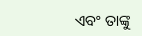ଏବଂ ତାଙ୍କୁ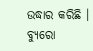ଉଦ୍ଧାର କରିଛି ।
ବ୍ୟୁରୋ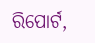ରିପୋର୍ଟ,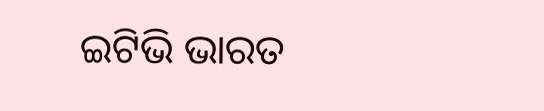ଇଟିଭି ଭାରତ